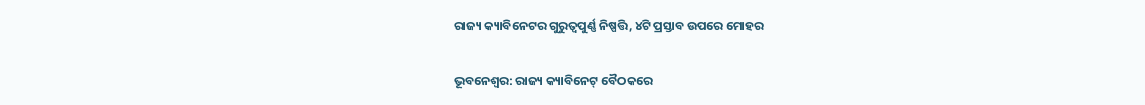ରାଜ୍ୟ କ୍ୟାବିନେଟର ଗୁରୁତ୍ଵପୁର୍ଣ୍ଣ ନିଷ୍ପତ୍ତି, ୪ଟି ପ୍ରସ୍ତାବ ଉପରେ ମୋହର

ଭୂବନେଶ୍ଵର: ରାଜ୍ୟ କ୍ୟାବିନେଟ୍ ବୈଠକରେ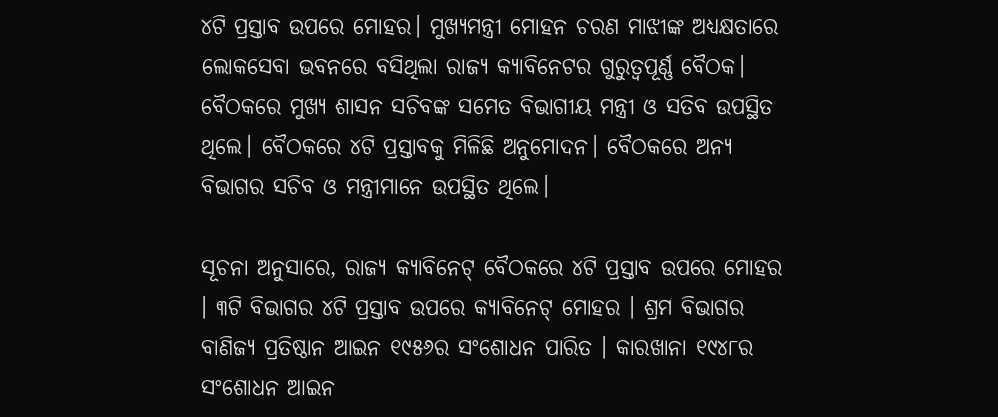୪ଟି ପ୍ରସ୍ତାବ ଉପରେ ମୋହର। ମୁଖ୍ୟମନ୍ତ୍ରୀ ମୋହନ ଚରଣ ମାଝୀଙ୍କ ଅଧ୍ୟକ୍ଷତାରେ ଲୋକସେବା ଭବନରେ ବସିଥିଲା ରାଜ୍ୟ କ୍ୟାବିନେଟର ଗୁରୁତ୍ବପୂର୍ଣ୍ଣ ବୈଠକ। ବୈଠକରେ ମୁଖ୍ୟ ଶାସନ ସଚିବଙ୍କ ସମେତ ବିଭାଗୀୟ ମନ୍ତ୍ରୀ ଓ ସତିବ ଉପସ୍ଥିତ ଥିଲେ। ବୈଠକରେ ୪ଟି ପ୍ରସ୍ତାବକୁ ମିଳିଛି ଅନୁମୋଦନ। ବୈଠକରେ ଅନ୍ୟ ବିଭାଗର ସଚିବ ଓ ମନ୍ତ୍ରୀମାନେ ଉପସ୍ଥିତ ଥିଲେ।

ସୂଚନା ଅନୁସାରେ, ରାଜ୍ୟ କ୍ୟାବିନେଟ୍ ବୈଠକରେ ୪ଟି ପ୍ରସ୍ତାବ ଉପରେ ମୋହର । ୩ଟି ବିଭାଗର ୪ଟି ପ୍ରସ୍ତାବ ଉପରେ କ୍ୟାବିନେଟ୍ ମୋହର । ଶ୍ରମ ବିଭାଗର ବାଣିଜ୍ୟ ପ୍ରତିଷ୍ଠାନ ଆଇନ ୧୯୫୬ର ସଂଶୋଧନ ପାରିତ । କାରଖାନା ୧୯୪୮ର ସଂଶୋଧନ ଆଇନ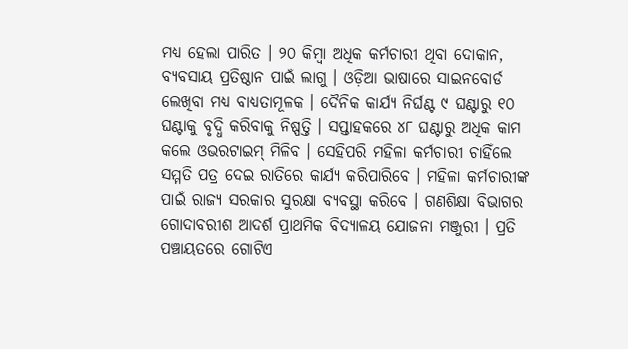ମଧ୍ୟ ହେଲା ପାରିତ । ୨୦ କିମ୍ବା ଅଧିକ କର୍ମଚାରୀ ଥିବା ଦୋକାନ, ବ୍ୟବସାୟ ପ୍ରତିଷ୍ଠାନ ପାଇଁ ଲାଗୁ । ଓଡ଼ିଆ ଭାଷାରେ ସାଇନବୋର୍ଡ ଲେଖିବା ମଧ୍ୟ ବାଧ୍ୟତାମୂଳକ । ଦୈନିକ କାର୍ଯ୍ୟ ନିର୍ଘଣ୍ଟ ୯ ଘଣ୍ଟାରୁ ୧୦ ଘଣ୍ଟାକୁ ବୃଦ୍ଧି କରିବାକୁ ନିଷ୍ପତ୍ତି । ସପ୍ତାହକରେ ୪୮ ଘଣ୍ଟାରୁ ଅଧିକ କାମ କଲେ ଓଭରଟାଇମ୍‌ ମିଳିବ । ସେହିପରି ମହିଳା କର୍ମଚାରୀ ଚାହିଁଲେ ସମ୍ମତି ପତ୍ର ଦେଇ ରାତିରେ କାର୍ଯ୍ୟ କରିପାରିବେ । ମହିଳା କର୍ମଚାରୀଙ୍କ ପାଇଁ ରାଜ୍ୟ ସରକାର ସୁରକ୍ଷା ବ୍ୟବସ୍ଥା କରିବେ । ଗଣଶିକ୍ଷା ବିଭାଗର ଗୋଦାବରୀଶ ଆଦର୍ଶ ପ୍ରାଥମିକ ବିଦ୍ୟାଳୟ ଯୋଜନା ମଞ୍ଜୁରୀ । ପ୍ରତି ପଞ୍ଚାୟତରେ ଗୋଟିଏ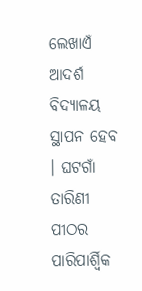ଲେଖାଏଁ ଆଦର୍ଶ ବିଦ୍ୟାଳୟ ସ୍ଥାପନ ହେବ । ଘଟଗାଁ ତାରିଣୀ ପୀଠର ପାରିପାର୍ଶ୍ବିକ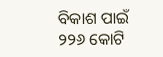ବିକାଶ ପାଇଁ ୨୨୬ କୋଟି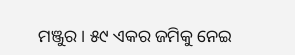ମଞ୍ଜୁର । ୫୯ ଏକର ଜମିକୁ ନେଇ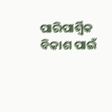ପାରିପାର୍ଶ୍ବିକ ବିକାଶ ପାଇଁ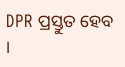DPR ପ୍ରସ୍ତୁତ ହେବ ।